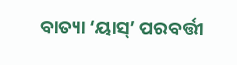ବାତ୍ୟା ‘ୟାସ୍’ ପରବର୍ତ୍ତୀ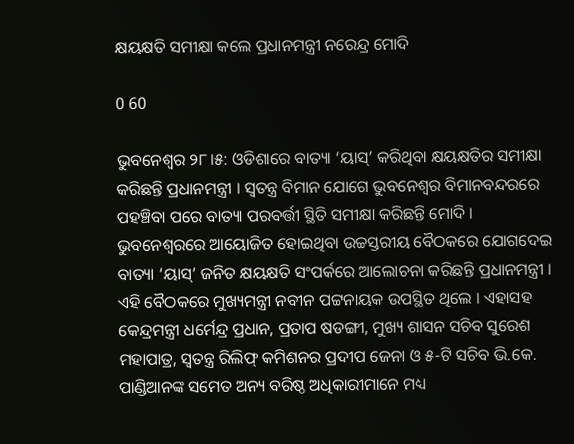କ୍ଷୟକ୍ଷତି ସମୀକ୍ଷା କଲେ ପ୍ରଧାନମନ୍ତ୍ରୀ ନରେନ୍ଦ୍ର ମୋଦି

0 60

ଭୁବନେଶ୍ବର ୨୮।୫: ଓଡିଶାରେ ବାତ୍ୟା ‘ୟାସ୍’ କରିଥିବା କ୍ଷୟକ୍ଷତିର ସମୀକ୍ଷା କରିଛନ୍ତି ପ୍ରଧାନମନ୍ତ୍ରୀ । ସ୍ବତନ୍ତ୍ର ବିମାନ ଯୋଗେ ଭୁବନେଶ୍ବର ବିମାନବନ୍ଦରରେ ପହଞ୍ଚିବା ପରେ ବାତ୍ୟା ପରବର୍ତ୍ତୀ ସ୍ଥିତି ସମୀକ୍ଷା କରିଛନ୍ତି ମୋଦି । ଭୁବନେଶ୍ବରରେ ଆୟୋଜିତ ହୋଇଥିବା ଉଚ୍ଚସ୍ତରୀୟ ବୈଠକରେ ଯୋଗଦେଇ ବାତ୍ୟା ‘ୟାସ୍’ ଜନିତ କ୍ଷୟକ୍ଷତି ସଂପର୍କରେ ଆଲୋଚନା କରିଛନ୍ତି ପ୍ରଧାନମନ୍ତ୍ରୀ । ଏହି ବୈଠକରେ ମୁଖ୍ୟମନ୍ତ୍ରୀ ନବୀନ ପଟ୍ଟନାୟକ ଉପସ୍ଥିତ ଥିଲେ । ଏହାସହ କେନ୍ଦ୍ରମନ୍ତ୍ରୀ ଧର୍ମେନ୍ଦ୍ର ପ୍ରଧାନ, ପ୍ରତାପ ଷଡଙ୍ଗୀ, ମୁଖ୍ୟ ଶାସନ ସଚିବ ସୁରେଶ ମହାପାତ୍ର, ସ୍ବତନ୍ତ୍ର ରିଲିଫ୍ କମିଶନର ପ୍ରଦୀପ ଜେନା ଓ ୫-ଟି ସଚିବ ଭି.କେ. ପାଣ୍ଡିଆନଙ୍କ ସମେତ ଅନ୍ୟ ବରିଷ୍ଠ ଅଧିକାରୀମାନେ ମଧ୍ୟ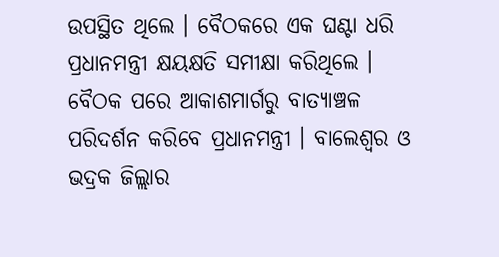ଉପସ୍ଥିତ ଥିଲେ । ବୈଠକରେ ଏକ ଘଣ୍ଟା ଧରି ପ୍ରଧାନମନ୍ତ୍ରୀ କ୍ଷୟକ୍ଷତି ସମୀକ୍ଷା କରିଥିଲେ ।  ବୈଠକ ପରେ ଆକାଶମାର୍ଗରୁ ବାତ୍ୟାଞ୍ଚଳ ପରିଦର୍ଶନ କରିବେ ପ୍ରଧାନମନ୍ତ୍ରୀ । ବାଲେଶ୍ବର ଓ ଭଦ୍ରକ ଜିଲ୍ଲାର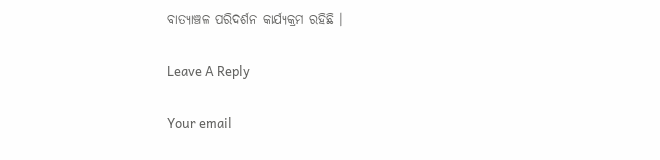ବାତ୍ୟାଞ୍ଚଳ ପରିଦର୍ଶନ କାର୍ଯ୍ୟକ୍ରମ ରହିଛି ।

Leave A Reply

Your email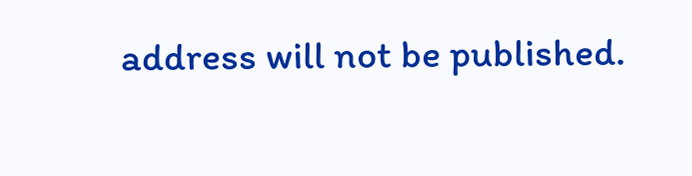address will not be published.